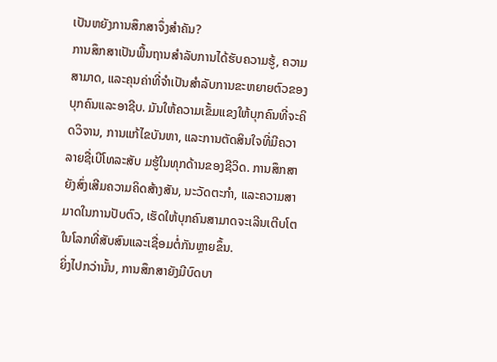ເປັນຫຍັງການສຶກສາຈຶ່ງສຳຄັນ?
ການສຶກສາເປັນພື້ນຖານສໍາລັບການໄດ້ຮັບຄວາມຮູ້, ຄວາມສາມາດ, ແລະຄຸນຄ່າທີ່ຈໍາເປັນສໍາລັບການຂະຫຍາຍຕົວຂອງບຸກຄົນແລະອາຊີບ. ມັນໃຫ້ຄວາມເຂັ້ມແຂງໃຫ້ບຸກຄົນທີ່ຈະຄິດວິຈານ, ການແກ້ໄຂບັນຫາ, ແລະການຕັດສິນໃຈທີ່ມີຄວາ ລາຍຊື່ເບີໂທລະສັບ ມຮູ້ໃນທຸກດ້ານຂອງຊີວິດ. ການສຶກສາຍັງສົ່ງເສີມຄວາມຄິດສ້າງສັນ, ນະວັດຕະກໍາ, ແລະຄວາມສາມາດໃນການປັບຕົວ, ເຮັດໃຫ້ບຸກຄົນສາມາດຈະເລີນເຕີບໂຕໃນໂລກທີ່ສັບສົນແລະເຊື່ອມຕໍ່ກັນຫຼາຍຂຶ້ນ.
ຍິ່ງໄປກວ່ານັ້ນ, ການສຶກສາຍັງມີບົດບາ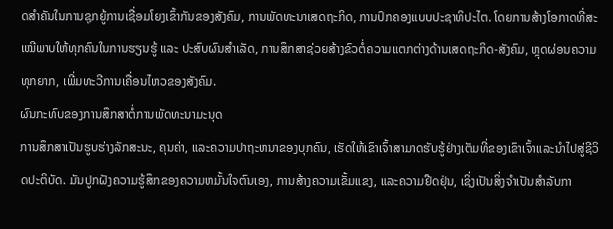ດສຳຄັນໃນການຊຸກຍູ້ການເຊື່ອມໂຍງເຂົ້າກັນຂອງສັງຄົມ, ການພັດທະນາເສດຖະກິດ, ການປົກຄອງແບບປະຊາທິປະໄຕ. ໂດຍການສ້າງໂອກາດທີ່ສະເໝີພາບໃຫ້ທຸກຄົນໃນການຮຽນຮູ້ ແລະ ປະສົບຜົນສຳເລັດ, ການສຶກສາຊ່ວຍສ້າງຂົວຕໍ່ຄວາມແຕກຕ່າງດ້ານເສດຖະກິດ-ສັງຄົມ, ຫຼຸດຜ່ອນຄວາມທຸກຍາກ, ເພີ່ມທະວີການເຄື່ອນໄຫວຂອງສັງຄົມ.
ຜົນກະທົບຂອງການສຶກສາຕໍ່ການພັດທະນາມະນຸດ
ການສຶກສາເປັນຮູບຮ່າງລັກສະນະ, ຄຸນຄ່າ, ແລະຄວາມປາຖະຫນາຂອງບຸກຄົນ, ເຮັດໃຫ້ເຂົາເຈົ້າສາມາດຮັບຮູ້ຢ່າງເຕັມທີ່ຂອງເຂົາເຈົ້າແລະນໍາໄປສູ່ຊີວິດປະຕິບັດ. ມັນປູກຝັງຄວາມຮູ້ສຶກຂອງຄວາມຫມັ້ນໃຈຕົນເອງ, ການສ້າງຄວາມເຂັ້ມແຂງ, ແລະຄວາມຢືດຢຸ່ນ, ເຊິ່ງເປັນສິ່ງຈໍາເປັນສໍາລັບກາ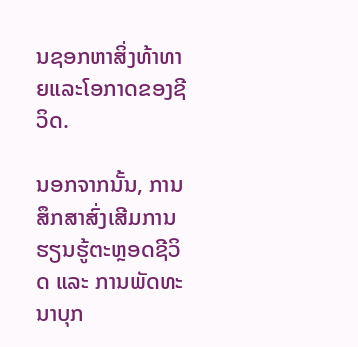ນຊອກຫາສິ່ງທ້າທາຍແລະໂອກາດຂອງຊີວິດ.

ນອກຈາກນັ້ນ, ການສຶກສາສົ່ງເສີມການຮຽນຮູ້ຕະຫຼອດຊີວິດ ແລະ ການພັດທະນາບຸກ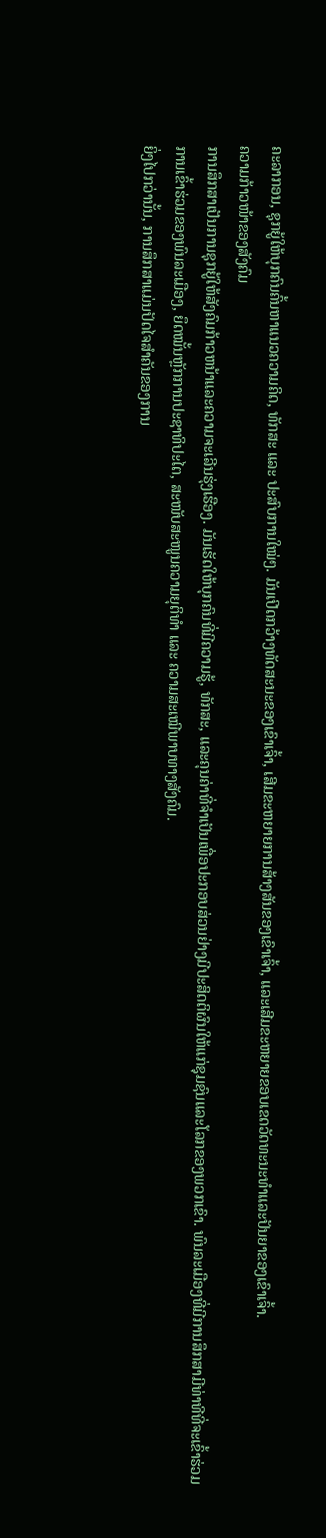ຄະລາກອນ, ຊຸກຍູ້ໃຫ້ບຸກຄົນຄົ້ນຫາແນວຄວາມຄິດ, ທັກສະ ແລະ ປະສົບການໃໝ່ໆ. ມັນເປີດກວ້າງທັດສະນະຂອງເຂົາເຈົ້າ, ເສີມຂະຫຍາຍການສ້າງສັນຂອງເຂົາເຈົ້າ, ແລະເສີມຂະຫຍາຍຂອບເຂດວັດທະນະທໍາແລະປັນຍາຂອງເຂົາເຈົ້າ.
ຄວາມກ້າວໜ້າຂອງສັງຄົມ
ການສຶກສາເປັນການຊຸກຍູ້ໃຫ້ສັງຄົມກ້າວຫນ້າແລະຄວາມຈະເລີນຮຸ່ງເຮືອງ. ມັນເຮັດໃຫ້ບຸກຄົນທີ່ມີຄວາມຮູ້, ທັກສະ, ແລະຄຸນຄ່າທີ່ຈໍາເປັນເພື່ອປະກອບສ່ວນຢ່າງມີປະສິດຕິຜົນໃຫ້ແກ່ຊຸມຊົນແລະໂລກຂອງພວກເຂົາ. ພົນລະເມືອງທີ່ມີການສຶກສາມີທ່າທີທີ່ຈະເຂົ້າຮ່ວມການເຂົ້າຮ່ວມຂອງພົນລະເມືອງ, ຍຶດໝັ້ນຫຼັກການປະຊາທິປະໄຕ, ສະໜັບສະໜູນຄວາມຍຸຕິທຳ ແລະ ຄວາມສະເໝີພາບທາງສັງຄົມ.
ຍິ່ງໄປກວ່ານັ້ນ, ການສຶກສາແມ່ນປັດໄຈສຳຄັນຂອງການ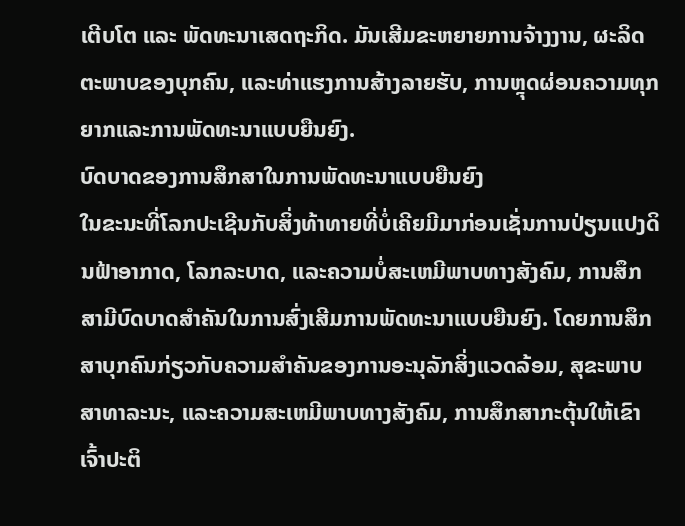ເຕີບໂຕ ແລະ ພັດທະນາເສດຖະກິດ. ມັນເສີມຂະຫຍາຍການຈ້າງງານ, ຜະລິດຕະພາບຂອງບຸກຄົນ, ແລະທ່າແຮງການສ້າງລາຍຮັບ, ການຫຼຸດຜ່ອນຄວາມທຸກຍາກແລະການພັດທະນາແບບຍືນຍົງ.
ບົດບາດຂອງການສຶກສາໃນການພັດທະນາແບບຍືນຍົງ
ໃນຂະນະທີ່ໂລກປະເຊີນກັບສິ່ງທ້າທາຍທີ່ບໍ່ເຄີຍມີມາກ່ອນເຊັ່ນການປ່ຽນແປງດິນຟ້າອາກາດ, ໂລກລະບາດ, ແລະຄວາມບໍ່ສະເຫມີພາບທາງສັງຄົມ, ການສຶກສາມີບົດບາດສໍາຄັນໃນການສົ່ງເສີມການພັດທະນາແບບຍືນຍົງ. ໂດຍການສຶກສາບຸກຄົນກ່ຽວກັບຄວາມສໍາຄັນຂອງການອະນຸລັກສິ່ງແວດລ້ອມ, ສຸຂະພາບສາທາລະນະ, ແລະຄວາມສະເຫມີພາບທາງສັງຄົມ, ການສຶກສາກະຕຸ້ນໃຫ້ເຂົາເຈົ້າປະຕິ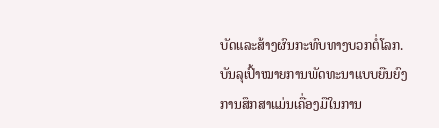ບັດແລະສ້າງຜົນກະທົບທາງບວກຕໍ່ໂລກ.
ບັນລຸເປົ້າໝາຍການພັດທະນາແບບຍືນຍົງ
ການສຶກສາແມ່ນເຄື່ອງມືໃນການ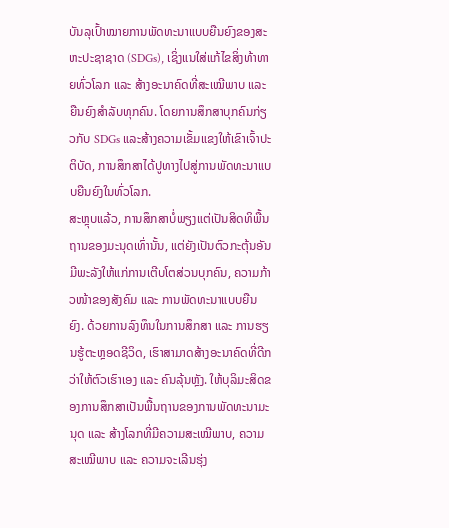ບັນລຸເປົ້າໝາຍການພັດທະນາແບບຍືນຍົງຂອງສະຫະປະຊາຊາດ (SDGs), ເຊິ່ງແນໃສ່ແກ້ໄຂສິ່ງທ້າທາຍທົ່ວໂລກ ແລະ ສ້າງອະນາຄົດທີ່ສະເໝີພາບ ແລະ ຍືນຍົງສຳລັບທຸກຄົນ. ໂດຍການສຶກສາບຸກຄົນກ່ຽວກັບ SDGs ແລະສ້າງຄວາມເຂັ້ມແຂງໃຫ້ເຂົາເຈົ້າປະຕິບັດ, ການສຶກສາໄດ້ປູທາງໄປສູ່ການພັດທະນາແບບຍືນຍົງໃນທົ່ວໂລກ.
ສະຫຼຸບແລ້ວ, ການສຶກສາບໍ່ພຽງແຕ່ເປັນສິດທິພື້ນຖານຂອງມະນຸດເທົ່ານັ້ນ, ແຕ່ຍັງເປັນຕົວກະຕຸ້ນອັນມີພະລັງໃຫ້ແກ່ການເຕີບໂຕສ່ວນບຸກຄົນ, ຄວາມກ້າວໜ້າຂອງສັງຄົມ ແລະ ການພັດທະນາແບບຍືນຍົງ. ດ້ວຍການລົງທຶນໃນການສຶກສາ ແລະ ການຮຽນຮູ້ຕະຫຼອດຊີວິດ, ເຮົາສາມາດສ້າງອະນາຄົດທີ່ດີກວ່າໃຫ້ຕົວເຮົາເອງ ແລະ ຄົນລຸ້ນຫຼັງ. ໃຫ້ບຸລິມະສິດຂອງການສຶກສາເປັນພື້ນຖານຂອງການພັດທະນາມະນຸດ ແລະ ສ້າງໂລກທີ່ມີຄວາມສະເໝີພາບ, ຄວາມສະເໝີພາບ ແລະ ຄວາມຈະເລີນຮຸ່ງ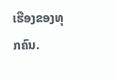ເຮືອງຂອງທຸກຄົນ.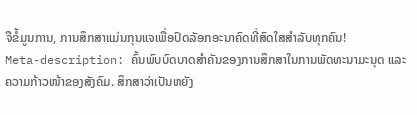ຈືຂໍ້ມູນການ, ການສຶກສາແມ່ນກຸນແຈເພື່ອປົດລັອກອະນາຄົດທີ່ສົດໃສສໍາລັບທຸກຄົນ!
Meta-description: ຄົ້ນພົບບົດບາດສຳຄັນຂອງການສຶກສາໃນການພັດທະນາມະນຸດ ແລະ ຄວາມກ້າວໜ້າຂອງສັງຄົມ. ສຶກສາວ່າເປັນຫຍັງ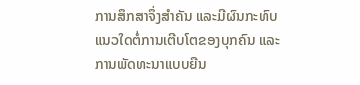ການສຶກສາຈຶ່ງສຳຄັນ ແລະມີຜົນກະທົບແນວໃດຕໍ່ການເຕີບໂຕຂອງບຸກຄົນ ແລະການພັດທະນາແບບຍືນ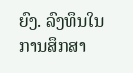ຍົງ. ລົງທຶນໃນການສຶກສາ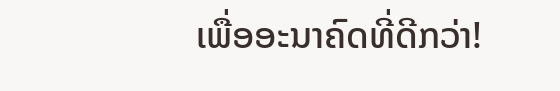ເພື່ອອະນາຄົດທີ່ດີກວ່າ!